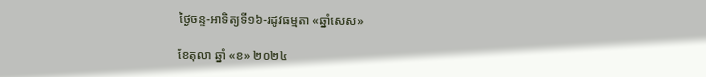ថ្ងៃចន្ទ-អាទិត្យទី១៦-រដូវធម្មតា «ឆ្នាំសេស»

ខែតុលា ឆ្នាំ «ខ» ២០២៤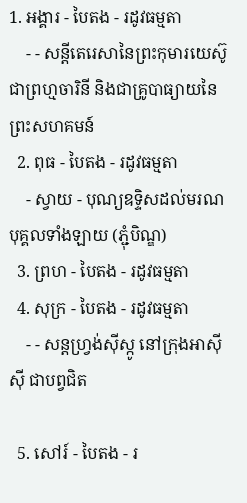1. អង្គារ - បៃតង - រដូវធម្មតា
    - - សន្តីតេរេសានៃព្រះកុមារយេស៊ូ ជាព្រហ្មចារិនី និងជាគ្រូបាធ្យាយនៃព្រះសហគមន៍
  2. ពុធ - បៃតង - រដូវធម្មតា
    - ស្វាយ - បុណ្យឧទ្ទិសដល់មរណបុគ្គលទាំងឡាយ (ភ្ជុំបិណ្ឌ)
  3. ព្រហ - បៃតង - រដូវធម្មតា
  4. សុក្រ - បៃតង - រដូវធម្មតា
    - - សន្តហ្វ្រង់ស៊ីស្កូ នៅក្រុងអាស៊ីស៊ី ជាបព្វជិត

  5. សៅរ៍ - បៃតង - រ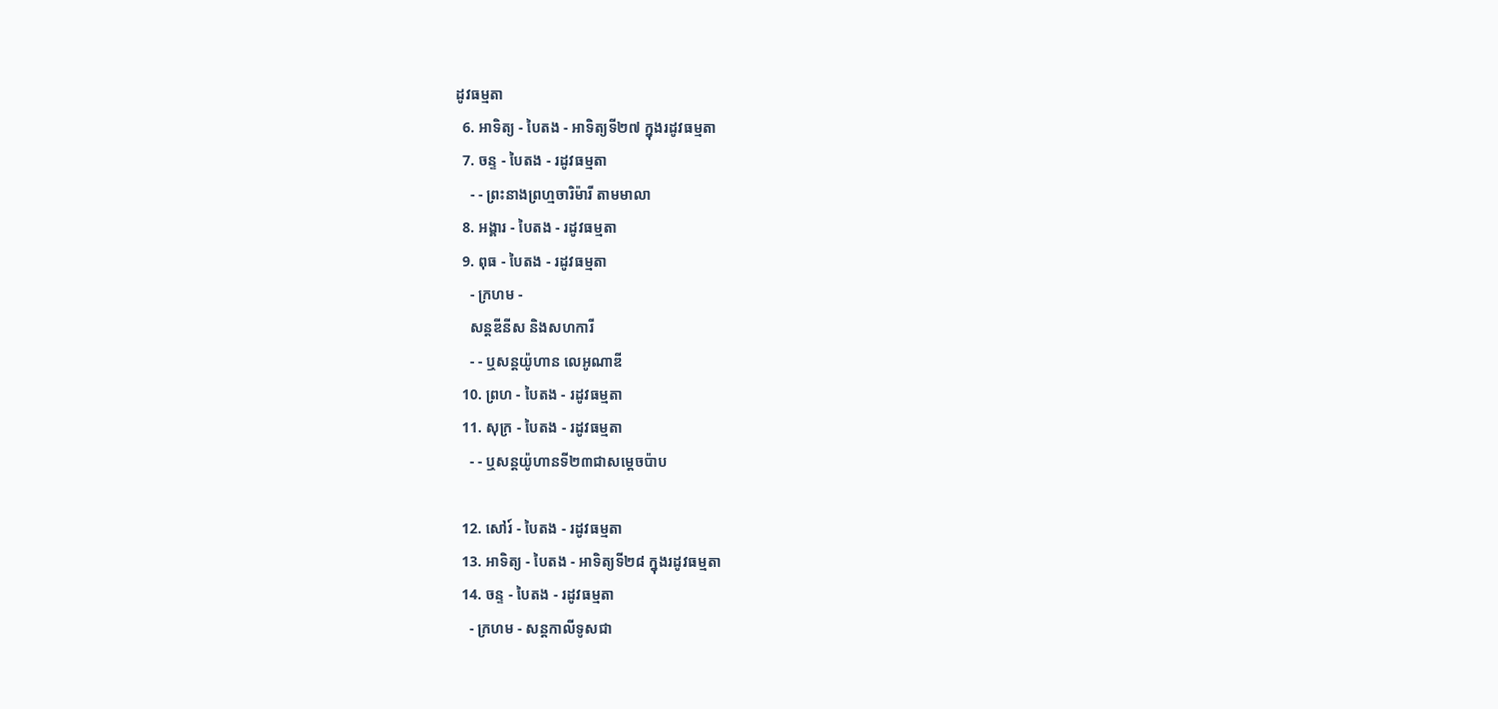ដូវធម្មតា
  6. អាទិត្យ - បៃតង - អាទិត្យទី២៧ ក្នុងរដូវធម្មតា
  7. ចន្ទ - បៃតង - រដូវធម្មតា
    - - ព្រះនាងព្រហ្មចារិម៉ារី តាមមាលា
  8. អង្គារ - បៃតង - រដូវធម្មតា
  9. ពុធ - បៃតង - រដូវធម្មតា
    - ក្រហម -
    សន្តឌីនីស និងសហការី
    - - ឬសន្តយ៉ូហាន លេអូណាឌី
  10. ព្រហ - បៃតង - រដូវធម្មតា
  11. សុក្រ - បៃតង - រដូវធម្មតា
    - - ឬសន្តយ៉ូហានទី២៣ជាសម្តេចប៉ាប

  12. សៅរ៍ - បៃតង - រដូវធម្មតា
  13. អាទិត្យ - បៃតង - អាទិត្យទី២៨ ក្នុងរដូវធម្មតា
  14. ចន្ទ - បៃតង - រដូវធម្មតា
    - ក្រហម - សន្ដកាលីទូសជា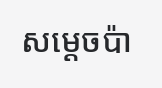សម្ដេចប៉ា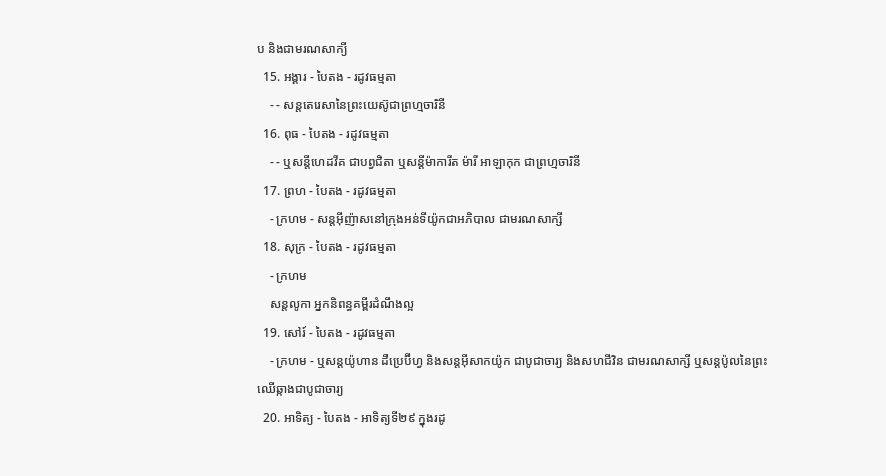ប និងជាមរណសាក្យី
  15. អង្គារ - បៃតង - រដូវធម្មតា
    - - សន្តតេរេសានៃព្រះយេស៊ូជាព្រហ្មចារិនី
  16. ពុធ - បៃតង - រដូវធម្មតា
    - - ឬសន្ដីហេដវីគ ជាបព្វជិតា ឬសន្ដីម៉ាការីត ម៉ារី អាឡាកុក ជាព្រហ្មចារិនី
  17. ព្រហ - បៃតង - រដូវធម្មតា
    - ក្រហម - សន្តអ៊ីញ៉ាសនៅក្រុងអន់ទីយ៉ូកជាអភិបាល ជាមរណសាក្សី
  18. សុក្រ - បៃតង - រដូវធម្មតា
    - ក្រហម
    សន្តលូកា អ្នកនិពន្ធគម្ពីរដំណឹងល្អ
  19. សៅរ៍ - បៃតង - រដូវធម្មតា
    - ក្រហម - ឬសន្ដយ៉ូហាន ដឺប្រេប៊ីហ្វ និងសន្ដអ៊ីសាកយ៉ូក ជាបូជាចារ្យ និងសហជីវិន ជាមរណសាក្សី ឬសន្ដប៉ូលនៃព្រះឈើឆ្កាងជាបូជាចារ្យ
  20. អាទិត្យ - បៃតង - អាទិត្យទី២៩ ក្នុងរដូ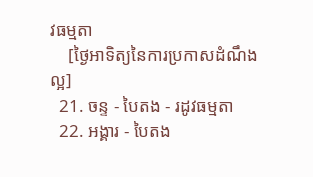វធម្មតា
    [ថ្ងៃអាទិត្យនៃការប្រកាសដំណឹងល្អ]
  21. ចន្ទ - បៃតង - រដូវធម្មតា
  22. អង្គារ - បៃតង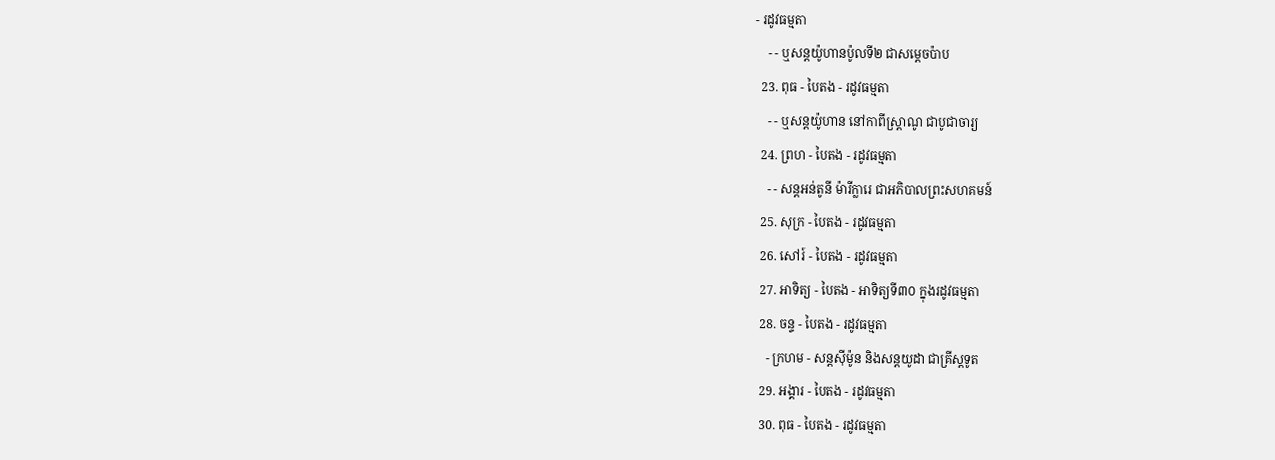- រដូវធម្មតា
    - - ឬសន្តយ៉ូហានប៉ូលទី២ ជាសម្ដេចប៉ាប
  23. ពុធ - បៃតង - រដូវធម្មតា
    - - ឬសន្ដយ៉ូហាន នៅកាពីស្រ្ដាណូ ជាបូជាចារ្យ
  24. ព្រហ - បៃតង - រដូវធម្មតា
    - - សន្តអន់តូនី ម៉ារីក្លារេ ជាអភិបាលព្រះសហគមន៍
  25. សុក្រ - បៃតង - រដូវធម្មតា
  26. សៅរ៍ - បៃតង - រដូវធម្មតា
  27. អាទិត្យ - បៃតង - អាទិត្យទី៣០ ក្នុងរដូវធម្មតា
  28. ចន្ទ - បៃតង - រដូវធម្មតា
    - ក្រហម - សន្ដស៊ីម៉ូន និងសន្ដយូដា ជាគ្រីស្ដទូត
  29. អង្គារ - បៃតង - រដូវធម្មតា
  30. ពុធ - បៃតង - រដូវធម្មតា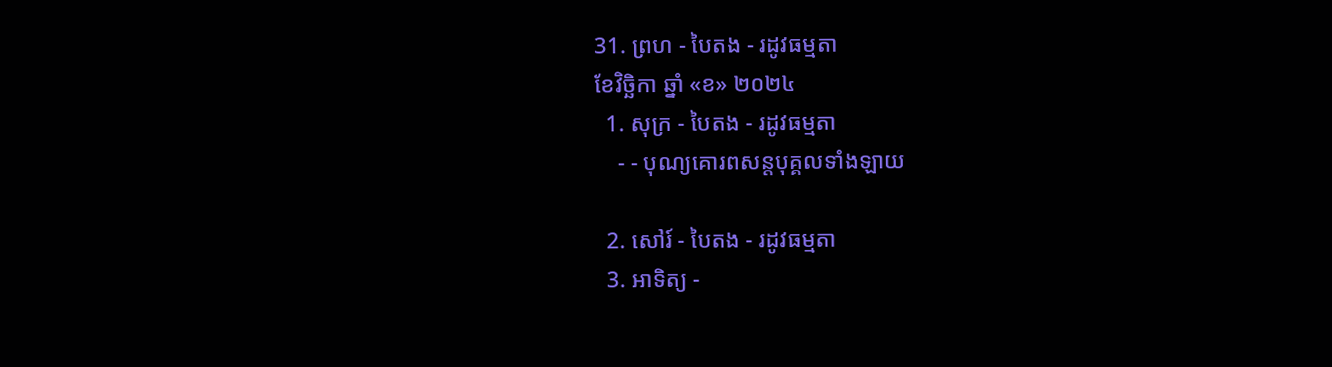31. ព្រហ - បៃតង - រដូវធម្មតា
ខែវិច្ឆិកា ឆ្នាំ «ខ» ២០២៤
  1. សុក្រ - បៃតង - រដូវធម្មតា
    - - បុណ្យគោរពសន្ដបុគ្គលទាំងឡាយ

  2. សៅរ៍ - បៃតង - រដូវធម្មតា
  3. អាទិត្យ -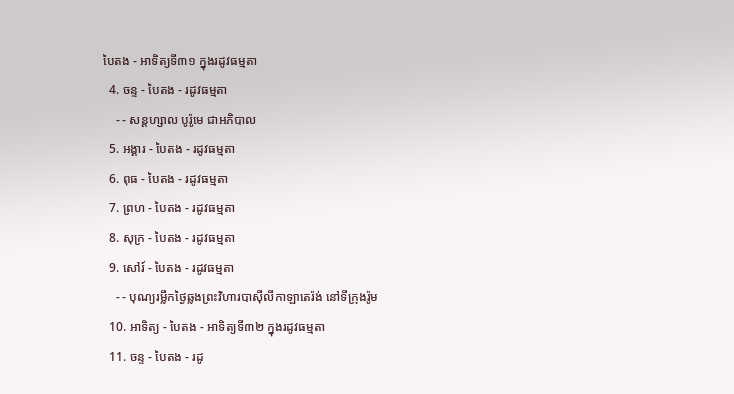បៃតង - អាទិត្យទី៣១ ក្នុងរដូវធម្មតា
  4. ចន្ទ - បៃតង - រដូវធម្មតា
    - - សន្ដហ្សាល បូរ៉ូមេ ជាអភិបាល
  5. អង្គារ - បៃតង - រដូវធម្មតា
  6. ពុធ - បៃតង - រដូវធម្មតា
  7. ព្រហ - បៃតង - រដូវធម្មតា
  8. សុក្រ - បៃតង - រដូវធម្មតា
  9. សៅរ៍ - បៃតង - រដូវធម្មតា
    - - បុណ្យរម្លឹកថ្ងៃឆ្លងព្រះវិហារបាស៊ីលីកាឡាតេរ៉ង់ នៅទីក្រុងរ៉ូម
  10. អាទិត្យ - បៃតង - អាទិត្យទី៣២ ក្នុងរដូវធម្មតា
  11. ចន្ទ - បៃតង - រដូ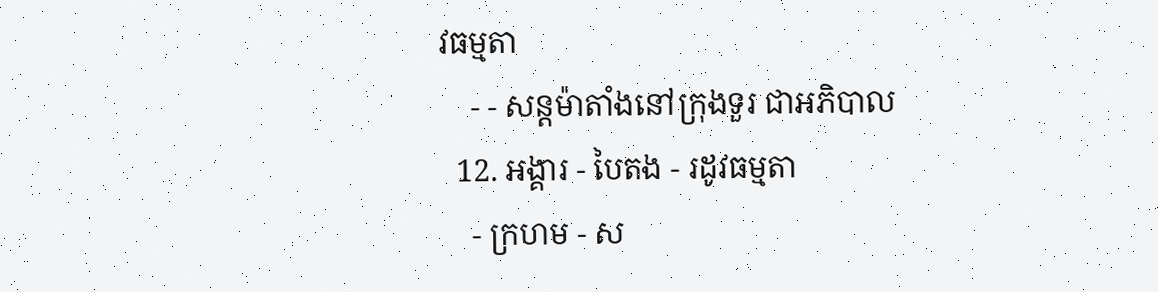វធម្មតា
    - - សន្ដម៉ាតាំងនៅក្រុងទួរ ជាអភិបាល
  12. អង្គារ - បៃតង - រដូវធម្មតា
    - ក្រហម - ស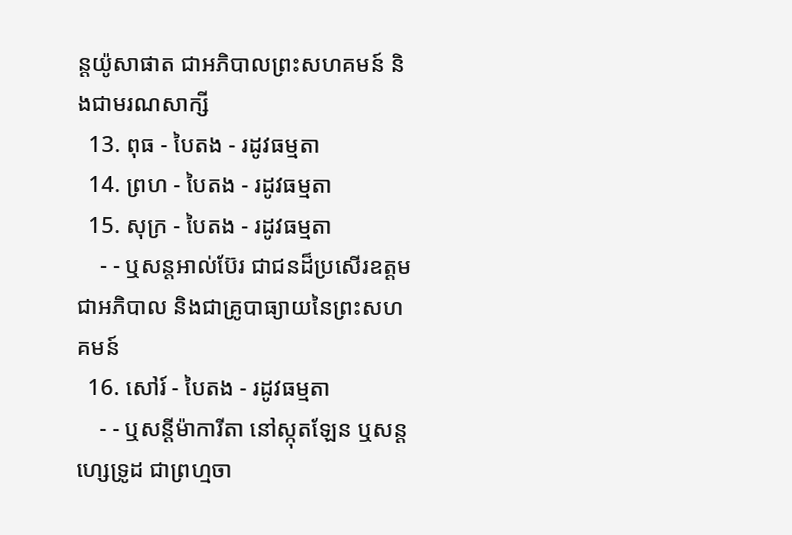ន្ដយ៉ូសាផាត ជាអភិបាលព្រះសហគមន៍ និងជាមរណសាក្សី
  13. ពុធ - បៃតង - រដូវធម្មតា
  14. ព្រហ - បៃតង - រដូវធម្មតា
  15. សុក្រ - បៃតង - រដូវធម្មតា
    - - ឬសន្ដអាល់ប៊ែរ ជាជនដ៏ប្រសើរឧត្ដមជាអភិបាល និងជាគ្រូបាធ្យាយនៃព្រះសហគមន៍
  16. សៅរ៍ - បៃតង - រដូវធម្មតា
    - - ឬសន្ដីម៉ាការីតា នៅស្កុតឡែន ឬសន្ដហ្សេទ្រូដ ជាព្រហ្មចា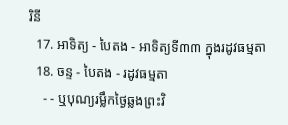រិនី
  17. អាទិត្យ - បៃតង - អាទិត្យទី៣៣ ក្នុងរដូវធម្មតា
  18. ចន្ទ - បៃតង - រដូវធម្មតា
    - - ឬបុណ្យរម្លឹកថ្ងៃឆ្លងព្រះវិ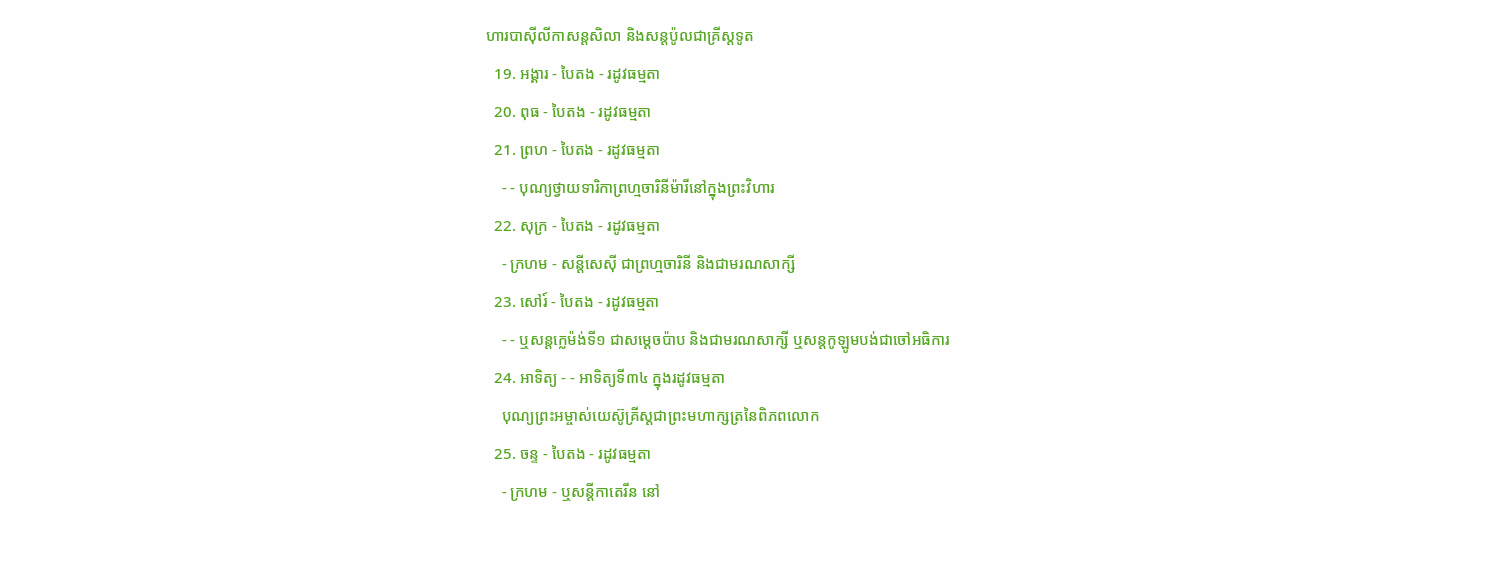ហារបាស៊ីលីកាសន្ដសិលា និងសន្ដប៉ូលជាគ្រីស្ដទូត
  19. អង្គារ - បៃតង - រដូវធម្មតា
  20. ពុធ - បៃតង - រដូវធម្មតា
  21. ព្រហ - បៃតង - រដូវធម្មតា
    - - បុណ្យថ្វាយទារិកាព្រហ្មចារិនីម៉ារីនៅក្នុងព្រះវិហារ
  22. សុក្រ - បៃតង - រដូវធម្មតា
    - ក្រហម - សន្ដីសេស៊ី ជាព្រហ្មចារិនី និងជាមរណសាក្សី
  23. សៅរ៍ - បៃតង - រដូវធម្មតា
    - - ឬសន្ដក្លេម៉ង់ទី១ ជាសម្ដេចប៉ាប និងជាមរណសាក្សី ឬសន្ដកូឡូមបង់ជាចៅអធិការ
  24. អាទិត្យ - - អាទិត្យទី៣៤ ក្នុងរដូវធម្មតា
    បុណ្យព្រះអម្ចាស់យេស៊ូគ្រីស្ដជាព្រះមហាក្សត្រនៃពិភពលោក
  25. ចន្ទ - បៃតង - រដូវធម្មតា
    - ក្រហម - ឬសន្ដីកាតេរីន នៅ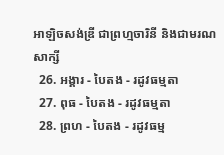អាឡិចសង់ឌ្រី ជាព្រហ្មចារិនី និងជាមរណសាក្សី
  26. អង្គារ - បៃតង - រដូវធម្មតា
  27. ពុធ - បៃតង - រដូវធម្មតា
  28. ព្រហ - បៃតង - រដូវធម្ម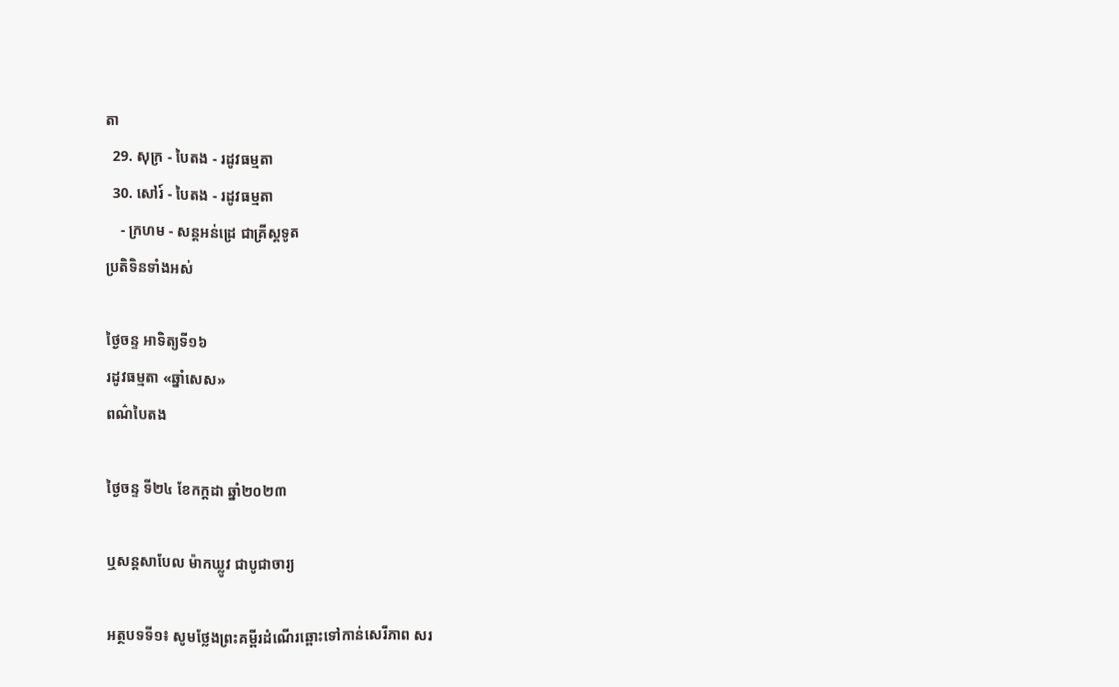តា
  29. សុក្រ - បៃតង - រដូវធម្មតា
  30. សៅរ៍ - បៃតង - រដូវធម្មតា
    - ក្រហម - សន្ដអន់ដ្រេ ជាគ្រីស្ដទូត
ប្រតិទិនទាំងអស់

ថ្ងៃចន្ទ អាទិត្យទី១៦
រដូវធម្មតា «ឆ្នាំសេស»
ពណ៌បៃតង

ថ្ងៃចន្ទ ទី២៤ ខែកក្ដដា ឆ្នាំ២០២៣

ឬសន្ដសាបែល ម៉ាកឃ្លូវ ជាបូជាចារ្យ

អត្ថបទទី១៖ សូមថ្លែងព្រះគម្ពីរដំណើរឆ្ពោះទៅកាន់សេរីភាព សរ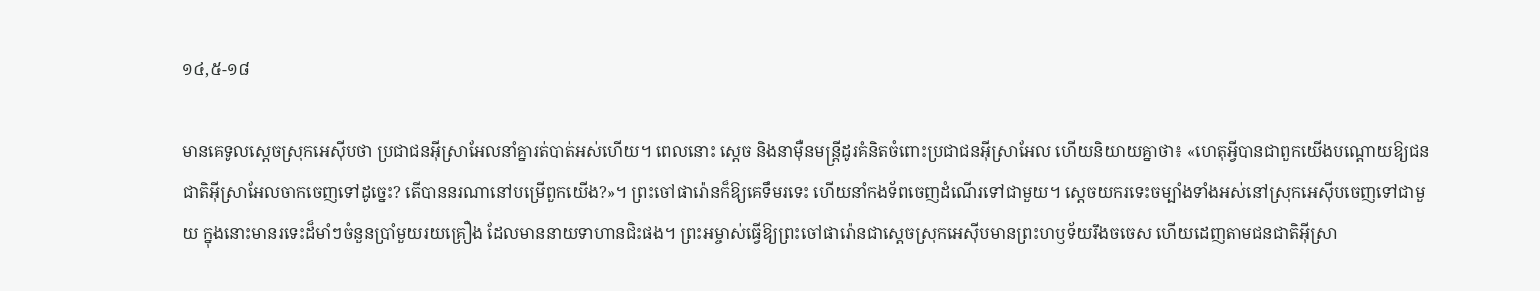១៤,៥-១៨

មានគេទូលស្តេចស្រុកអេស៊ីបថា ប្រជាជនអ៊ីស្រាអែលនាំគ្នារត់បាត់អស់ហើយ។ ពេលនោះ ស្តេច និងនាម៉ឺនមន្ត្រីដូរគំនិតចំពោះប្រជាជនអ៊ីស្រាអែល ហើយនិយាយគ្នាថា៖ «ហេតុអ្វីបានជាពួកយើងបណ្តោយឱ្យជនជាតិអ៊ីស្រាអែលចាកចេញទៅដូច្នេះ? តើបាននរណានៅបម្រើពួកយើង?»។ ព្រះចៅផារ៉ោនក៏ឱ្យគេទឹមរទេះ ហើយនាំកងទ័ពចេញដំណើរទៅជាមួយ។ ស្តេចយករទេះចម្បាំងទាំងអស់នៅស្រុកអេស៊ីបចេញទៅជាមួយ ក្នុងនោះមានរទេះដ៏មាំៗចំនួនប្រាំមួយរយគ្រឿង ដែលមាននាយទាហានជិះផង។ ព្រះអម្ចាស់ធ្វើឱ្យព្រះចៅផារ៉ោនជាស្តេចស្រុកអេស៊ីបមានព្រះហឫទ័យរឹងចចេស ហើយដេញតាមជនជាតិអ៊ីស្រា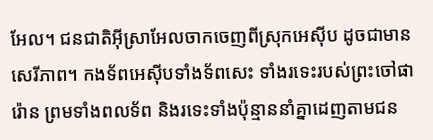អែល។ ជនជាតិអ៊ីស្រាអែលចាកចេញពីស្រុកអេស៊ីប ដូចជាមានសេរីភាព។ កងទ័ពអេស៊ីបទាំងទ័ពសេះ ទាំងរទេះរបស់ព្រះចៅផារ៉ោន ព្រមទាំងពលទ័ព និងរទេះទាំងប៉ុន្មាននាំគ្នាដេញតាមជន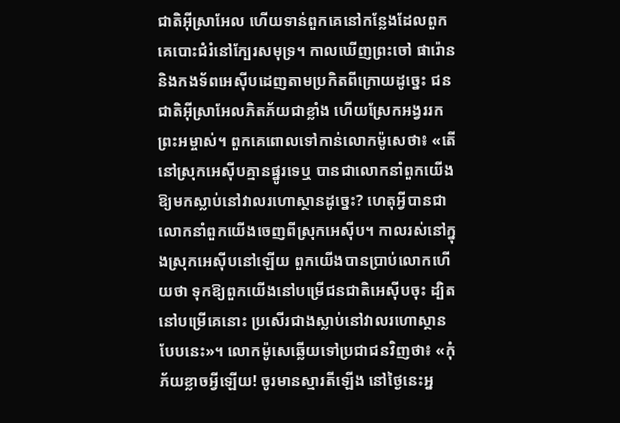ជាតិអ៊ីស្រាអែល ហើយទាន់ពួកគេនៅកន្លែងដែលពួកគេបោះជំរំនៅក្បែរសមុទ្រ។ កាលឃើញព្រះចៅ ផារ៉ោន និងកងទ័ពអេស៊ីបដេញតាមប្រកិតពីក្រោយដូច្នេះ ជនជាតិអ៊ីស្រាអែលភិតភ័យជាខ្លាំង ហើយស្រែកអង្វររកព្រះអម្ចាស់។ ពួកគេពោលទៅកាន់លោកម៉ូសេថា៖ «តើនៅស្រុកអេស៊ីបគ្មានផ្នូរទេឬ បានជាលោកនាំពួកយើងឱ្យមកស្លាប់នៅវាលរហោស្ថានដូច្នេះ? ហេតុអ្វីបានជាលោកនាំពួកយើងចេញពីស្រុកអេស៊ីប។ កាលរស់នៅក្នុងស្រុកអេស៊ីបនៅឡើយ ពួកយើងបានប្រាប់លោកហើយថា ទុកឱ្យពួកយើងនៅបម្រើជនជាតិអេស៊ីបចុះ ដ្បិតនៅបម្រើគេនោះ ប្រសើរជាងស្លាប់នៅវាលរហោស្ថានបែបនេះ»។ លោកម៉ូសេឆ្លើយទៅប្រជាជនវិញថា៖ «កុំភ័យខ្លាចអ្វីឡើយ! ចូរមានស្មារតីឡើង នៅថ្ងៃនេះអ្ន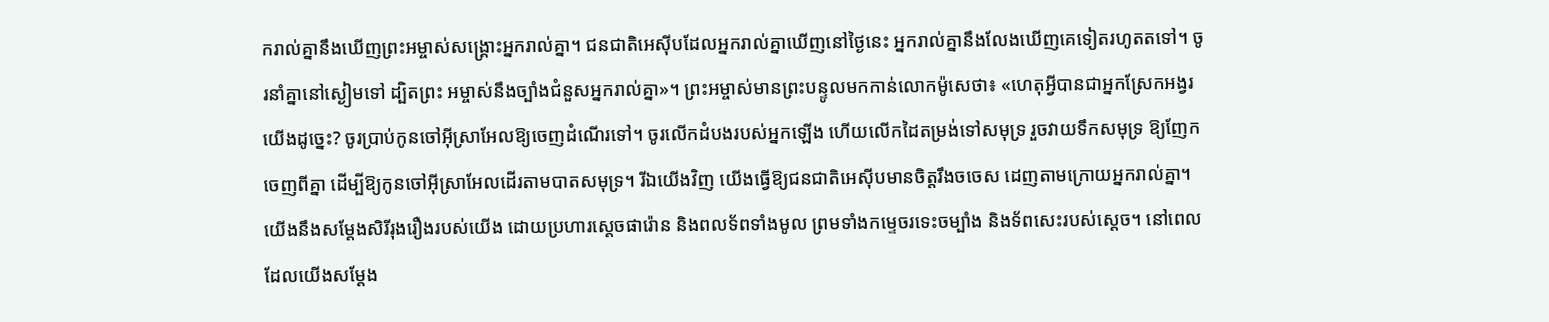ករាល់គ្នានឹងឃើញព្រះអម្ចាស់សង្គ្រោះអ្នករាល់គ្នា។ ជនជាតិអេស៊ីបដែលអ្នករាល់គ្នាឃើញនៅថ្ងៃនេះ អ្នករាល់គ្នានឹងលែងឃើញគេទៀតរហូតតទៅ។ ចូរនាំគ្នានៅស្ងៀមទៅ ដ្បិតព្រះ អម្ចាស់នឹងច្បាំងជំនួសអ្នករាល់គ្នា»។ ព្រះអម្ចាស់មានព្រះបន្ទូលមកកាន់លោកម៉ូសេថា៖ «ហេតុអ្វីបានជាអ្នកស្រែកអង្វរយើងដូច្នេះ? ចូរប្រាប់កូនចៅអ៊ីស្រាអែលឱ្យចេញដំណើរទៅ។ ចូរលើកដំបងរបស់អ្នកឡើង ហើយលើកដៃតម្រង់ទៅសមុទ្រ រួចវាយទឹកសមុទ្រ ឱ្យញែកចេញពីគ្នា ដើម្បីឱ្យកូនចៅអ៊ីស្រាអែលដើរតាមបាតសមុទ្រ។ រីឯយើងវិញ យើងធ្វើឱ្យជនជាតិអេស៊ីបមានចិត្ដរឹងចចេស ដេញតាមក្រោយអ្នករាល់គ្នា។ យើងនឹងសម្តែងសិរីរុងរឿងរបស់យើង ដោយប្រហារស្តេចផារ៉ោន និងពលទ័ពទាំងមូល ព្រមទាំងកម្ទេចរទេះចម្បាំង និងទ័ពសេះរបស់ស្តេច។ នៅពេលដែលយើងសម្ដែង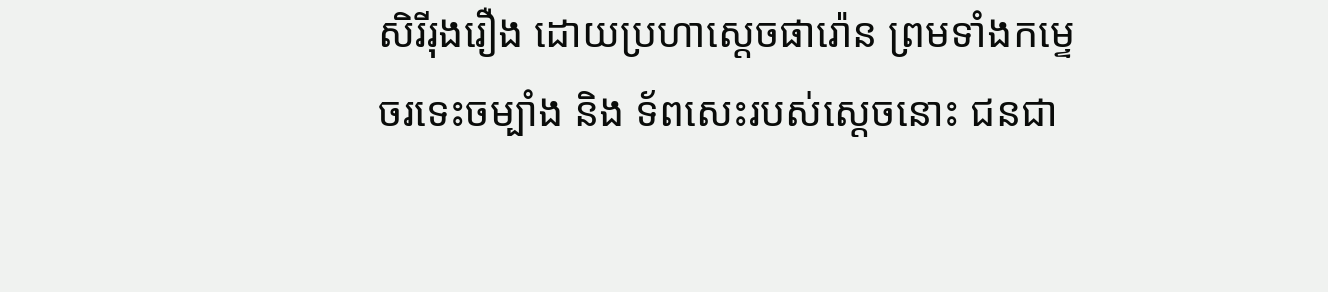សិរីរុងរឿង ដោយប្រហាស្ដេចផារ៉ោន ព្រមទាំងកម្ទេចរទេះចម្បាំង និង ទ័ពសេះរបស់ស្ដេចនោះ ជនជា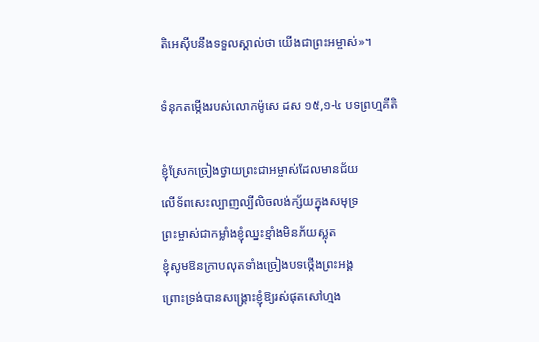តិអេស៊ីបនឹងទទួលស្គាល់ថា យើងជាព្រះអម្ចាស់»។

ទំនុកតម្កើងរបស់លោកម៉ូសេ ដស ១៥,១-៤ បទព្រហ្មគីតិ

ខ្ញុំស្រែកច្រៀងថ្វាយព្រះជាអម្ចាស់ដែលមានជ័យ
លើទ័ពសេះល្បាញល្បីលិចលង់ក្ស័យក្នុងសមុទ្រ
ព្រះម្ចាស់ជាកម្លាំងខ្ញុំឈ្នះខ្មាំងមិនភ័យស្លុត
ខ្ញុំសូមឱនក្រាបលុតទាំងច្រៀងបទថ្កើងព្រះអង្គ
ព្រោះទ្រង់បានសង្គ្រោះខ្ញុំឱ្យរស់ផុតសៅហ្មង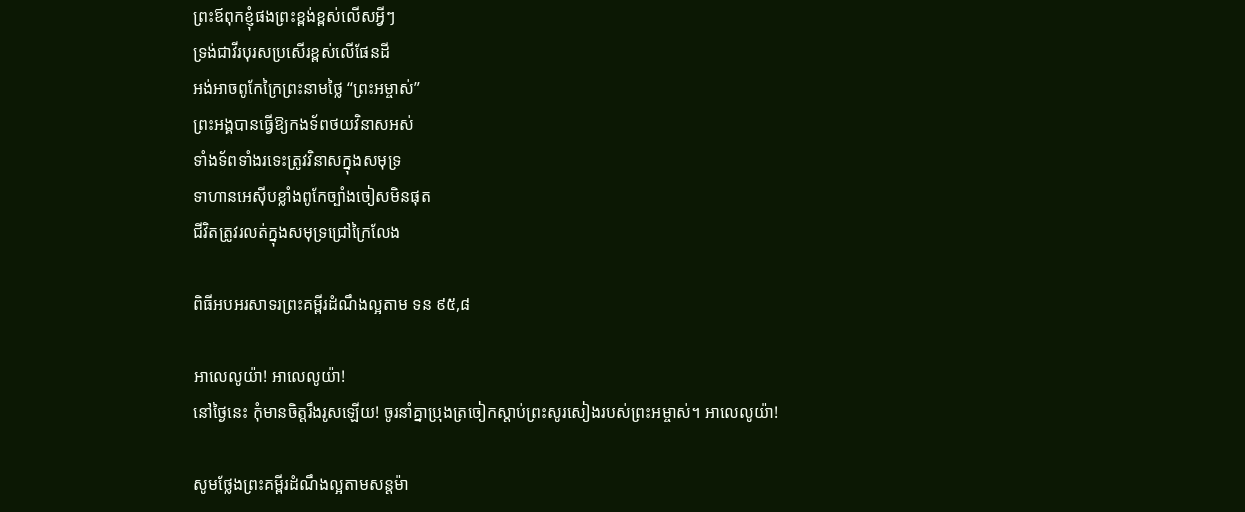ព្រះឪពុកខ្ញុំផងព្រះខ្ពង់ខ្ពស់លើសអ្វីៗ
ទ្រង់ជាវីរបុរសប្រសើរខ្ពស់លើផែនដី
អង់អាចពូកែក្រៃព្រះនាមថ្លៃ “ព្រះអម្ចាស់”
ព្រះអង្គបានធ្វើឱ្យកងទ័ពថយវិនាសអស់
ទាំងទ័ពទាំងរទេះត្រូវវិនាសក្នុងសមុទ្រ
ទាហានអេស៊ីបខ្លាំងពូកែច្បាំងចៀសមិនផុត
ជីវិតត្រូវរលត់ក្នុងសមុទ្រជ្រៅក្រៃលែង

ពិធីអបអរសាទរព្រះគម្ពីរដំណឹងល្អតាម ទន ៩៥,៨

អាលេលូយ៉ា! អាលេលូយ៉ា!
នៅថ្ងៃនេះ កុំមានចិត្តរឹងរូសឡើយ! ចូរនាំគ្នាប្រុងត្រចៀកស្តាប់ព្រះសូរសៀងរបស់ព្រះអម្ចាស់។ អាលេលូយ៉ា!

សូមថ្លែងព្រះគម្ពីរដំណឹងល្អតាមសន្តម៉ា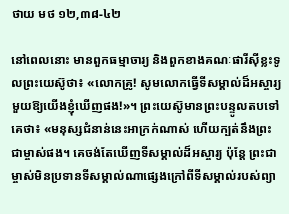ថាយ មថ ១២,៣៨-៤២

នៅពេលនោះ មានពួកធម្មាចារ្យ និងពួកខាងគណៈផារីស៊ីខ្លះទូលព្រះយេស៊ូថា៖ «លោកគ្រូ! សូមលោកធ្វើទីសម្គាល់ដ៏អស្ចារ្យមួយឱ្យយើងខ្ញុំឃើញផង!»។ ព្រះយេស៊ូមានព្រះបន្ទូលតបទៅគេថា៖ «មនុស្សជំនាន់នេះអាក្រក់ណាស់ ហើយក្បត់នឹងព្រះជាម្ចាស់ផង។ គេចង់តែឃើញទីសម្គាល់ដ៏អស្ចារ្យ ប៉ុន្តែ ព្រះជាម្ចាស់មិនប្រទានទីសម្គាល់ណាផ្សេងក្រៅពីទីសម្គាល់របស់ព្យា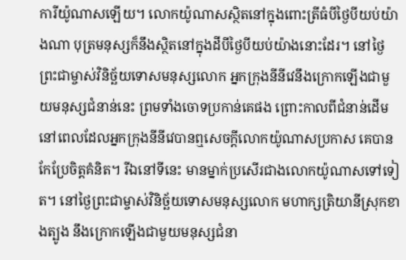ការីយ៉ូណាសឡើយ។ លោកយ៉ូណាសស្ថិតនៅក្នុងពោះត្រីធំបីថ្ងៃបីយប់យ៉ាងណា បុត្រមនុស្សក៏នឹងស្ថិតនៅក្នុងដីបីថ្ងៃបីយប់យ៉ាងនោះដែរ។ នៅថ្ងៃព្រះជាម្ចាស់វិនិច្ឆ័យទោសមនុស្សលោក អ្នកក្រុងនីនីវេនឹងក្រោកឡើងជាមួយមនុស្សជំនាន់នេះ ព្រមទាំងចោទប្រកាន់គេផង ព្រោះកាលពីជំនាន់ដើម នៅពេលដែលអ្នកក្រុងនីនីវេបានឮសេចក្តីលោកយ៉ូណាសប្រកាស គេបានកែប្រែចិត្តគំនិត។ រីឯនៅទីនេះ មានម្នាក់ប្រសើរជាងលោកយ៉ូណាសទៅទៀត។ នៅថ្ងៃព្រះជាម្ចាស់វិនិច្ឆ័យទោសមនុស្សលោក មហាក្សត្រិយានីស្រុកខាងត្បូង នឹងក្រោកឡើងជាមួយមនុស្សជំនា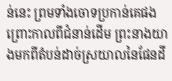ន់នេះ ព្រមទាំងចោទប្រកាន់គេផង ព្រោះកាលពីជំនាន់ដើម ព្រះនាងយាងមកពីតំបន់ដាច់ស្រយាលនៃផែនដី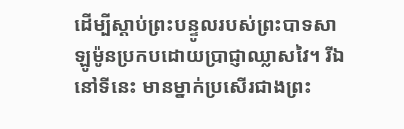ដើម្បីស្តាប់ព្រះបន្ទូលរបស់ព្រះបាទសាឡូម៉ូនប្រកបដោយប្រាជ្ញាឈ្លាសវៃ។ រីឯនៅទីនេះ មានម្នាក់ប្រសើរជាងព្រះ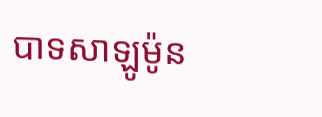បាទសាឡូម៉ូន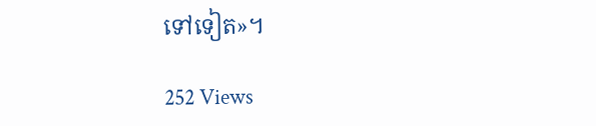ទៅទៀត»។

252 Views